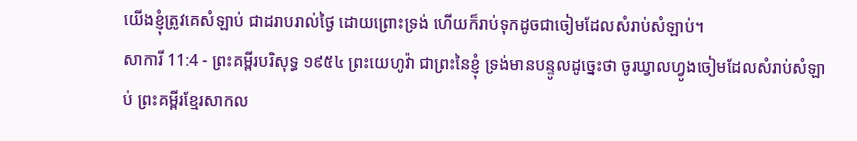យើងខ្ញុំត្រូវគេសំឡាប់ ជាដរាបរាល់ថ្ងៃ ដោយព្រោះទ្រង់ ហើយក៏រាប់ទុកដូចជាចៀមដែលសំរាប់សំឡាប់។
សាការី 11:4 - ព្រះគម្ពីរបរិសុទ្ធ ១៩៥៤ ព្រះយេហូវ៉ា ជាព្រះនៃខ្ញុំ ទ្រង់មានបន្ទូលដូច្នេះថា ចូរឃ្វាលហ្វូងចៀមដែលសំរាប់សំឡាប់ ព្រះគម្ពីរខ្មែរសាកល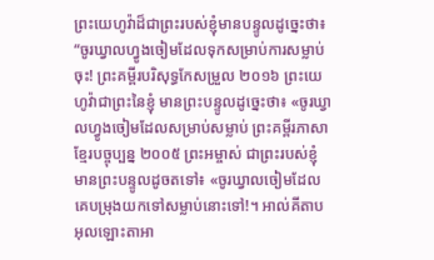ព្រះយេហូវ៉ាដ៏ជាព្រះរបស់ខ្ញុំមានបន្ទូលដូច្នេះថា៖ “ចូរឃ្វាលហ្វូងចៀមដែលទុកសម្រាប់ការសម្លាប់ចុះ! ព្រះគម្ពីរបរិសុទ្ធកែសម្រួល ២០១៦ ព្រះយេហូវ៉ាជាព្រះនៃខ្ញុំ មានព្រះបន្ទូលដូច្នេះថា៖ «ចូរឃ្វាលហ្វូងចៀមដែលសម្រាប់សម្លាប់ ព្រះគម្ពីរភាសាខ្មែរបច្ចុប្បន្ន ២០០៥ ព្រះអម្ចាស់ ជាព្រះរបស់ខ្ញុំ មានព្រះបន្ទូលដូចតទៅ៖ «ចូរឃ្វាលចៀមដែលគេបម្រុងយកទៅសម្លាប់នោះទៅ!។ អាល់គីតាប អុលឡោះតាអា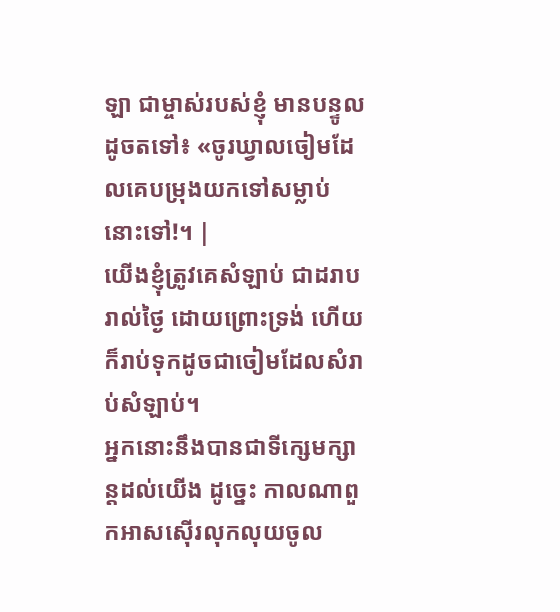ឡា ជាម្ចាស់របស់ខ្ញុំ មានបន្ទូលដូចតទៅ៖ «ចូរឃ្វាលចៀមដែលគេបម្រុងយកទៅសម្លាប់នោះទៅ!។ |
យើងខ្ញុំត្រូវគេសំឡាប់ ជាដរាបរាល់ថ្ងៃ ដោយព្រោះទ្រង់ ហើយក៏រាប់ទុកដូចជាចៀមដែលសំរាប់សំឡាប់។
អ្នកនោះនឹងបានជាទីក្សេមក្សាន្តដល់យើង ដូច្នេះ កាលណាពួកអាសស៊ើរលុកលុយចូល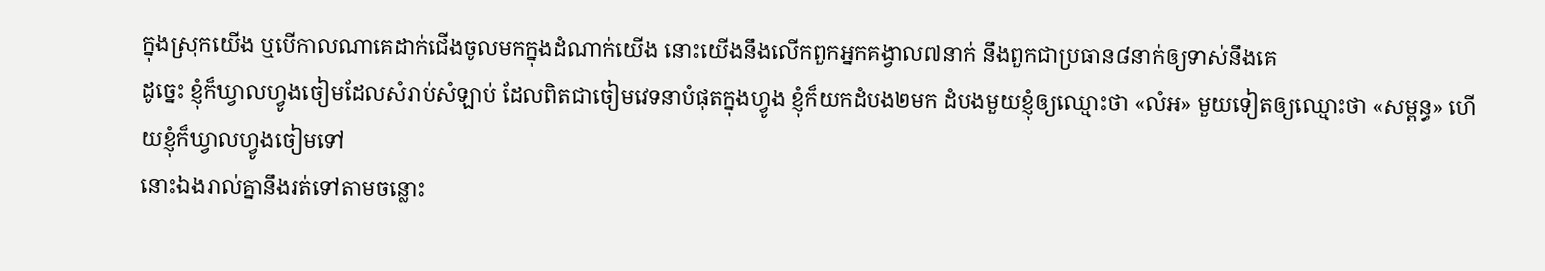ក្នុងស្រុកយើង ឬបើកាលណាគេដាក់ជើងចូលមកក្នុងដំណាក់យើង នោះយើងនឹងលើកពួកអ្នកគង្វាល៧នាក់ នឹងពួកជាប្រធាន៨នាក់ឲ្យទាស់នឹងគេ
ដូច្នេះ ខ្ញុំក៏ឃ្វាលហ្វូងចៀមដែលសំរាប់សំឡាប់ ដែលពិតជាចៀមវេទនាបំផុតក្នុងហ្វូង ខ្ញុំក៏យកដំបង២មក ដំបងមួយខ្ញុំឲ្យឈ្មោះថា «លំអ» មួយទៀតឲ្យឈ្មោះថា «សម្ពន្ធ» ហើយខ្ញុំក៏ឃ្វាលហ្វូងចៀមទៅ
នោះឯងរាល់គ្នានឹងរត់ទៅតាមចន្លោះ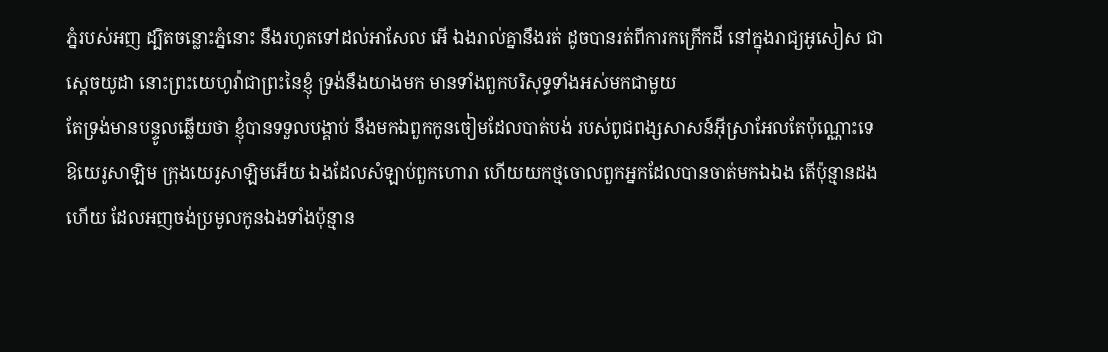ភ្នំរបស់អញ ដ្បិតចន្លោះភ្នំនោះ នឹងរហូតទៅដល់អាសែល អើ ឯងរាល់គ្នានឹងរត់ ដូចបានរត់ពីការកក្រើកដី នៅក្នុងរាជ្យអូសៀស ជាស្តេចយូដា នោះព្រះយេហូវ៉ាជាព្រះនៃខ្ញុំ ទ្រង់នឹងយាងមក មានទាំងពួកបរិសុទ្ធទាំងអស់មកជាមួយ
តែទ្រង់មានបន្ទូលឆ្លើយថា ខ្ញុំបានទទួលបង្គាប់ នឹងមកឯពួកកូនចៀមដែលបាត់បង់ របស់ពូជពង្សសាសន៍អ៊ីស្រាអែលតែប៉ុណ្ណោះទេ
ឱយេរូសាឡិម ក្រុងយេរូសាឡិមអើយ ឯងដែលសំឡាប់ពួកហោរា ហើយយកថ្មចោលពួកអ្នកដែលបានចាត់មកឯឯង តើប៉ុន្មានដងហើយ ដែលអញចង់ប្រមូលកូនឯងទាំងប៉ុន្មាន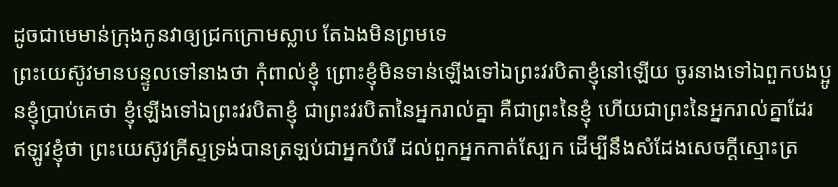ដូចជាមេមាន់ក្រុងកូនវាឲ្យជ្រកក្រោមស្លាប តែឯងមិនព្រមទេ
ព្រះយេស៊ូវមានបន្ទូលទៅនាងថា កុំពាល់ខ្ញុំ ព្រោះខ្ញុំមិនទាន់ឡើងទៅឯព្រះវរបិតាខ្ញុំនៅឡើយ ចូរនាងទៅឯពួកបងប្អូនខ្ញុំប្រាប់គេថា ខ្ញុំឡើងទៅឯព្រះវរបិតាខ្ញុំ ជាព្រះវរបិតានៃអ្នករាល់គ្នា គឺជាព្រះនៃខ្ញុំ ហើយជាព្រះនៃអ្នករាល់គ្នាដែរ
ឥឡូវខ្ញុំថា ព្រះយេស៊ូវគ្រីស្ទទ្រង់បានត្រឡប់ជាអ្នកបំរើ ដល់ពួកអ្នកកាត់ស្បែក ដើម្បីនឹងសំដែងសេចក្ដីស្មោះត្រ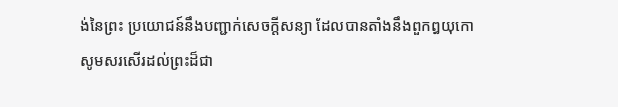ង់នៃព្រះ ប្រយោជន៍នឹងបញ្ជាក់សេចក្ដីសន្យា ដែលបានតាំងនឹងពួកឰយុកោ
សូមសរសើរដល់ព្រះដ៏ជា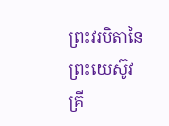ព្រះវរបិតានៃព្រះយេស៊ូវគ្រី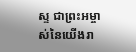ស្ទ ជាព្រះអម្ចាស់នៃយើងរា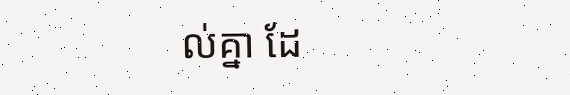ល់គ្នា ដែ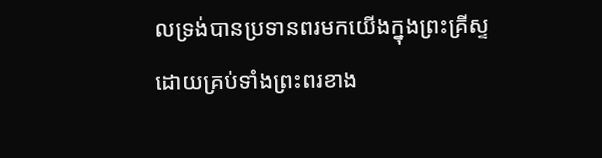លទ្រង់បានប្រទានពរមកយើងក្នុងព្រះគ្រីស្ទ ដោយគ្រប់ទាំងព្រះពរខាង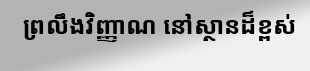ព្រលឹងវិញ្ញាណ នៅស្ថានដ៏ខ្ពស់